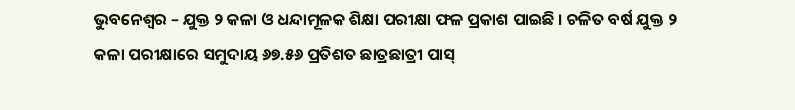ଭୁବନେଶ୍ୱର – ଯୁକ୍ତ ୨ କଳା ଓ ଧନ୍ଦାମୂଳକ ଶିକ୍ଷା ପରୀକ୍ଷା ଫଳ ପ୍ରକାଶ ପାଇଛି । ଚଳିତ ବର୍ଷ ଯୁକ୍ତ ୨ କଳା ପରୀକ୍ଷାରେ ସମୁଦାୟ ୬୭.୫୬ ପ୍ରତିଶତ ଛାତ୍ରଛାତ୍ରୀ ପାସ୍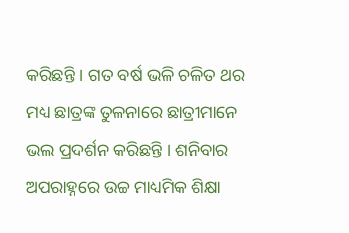କରିଛନ୍ତି । ଗତ ବର୍ଷ ଭଳି ଚଳିତ ଥର ମଧ୍ୟ ଛାତ୍ରଙ୍କ ତୁଳନାରେ ଛାତ୍ରୀମାନେ ଭଲ ପ୍ରଦର୍ଶନ କରିଛନ୍ତି । ଶନିବାର ଅପରାହ୍ନରେ ଉଚ୍ଚ ମାଧ୍ୟମିକ ଶିକ୍ଷା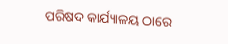ପରିଷଦ କାର୍ଯ୍ୟାଳୟ ଠାରେ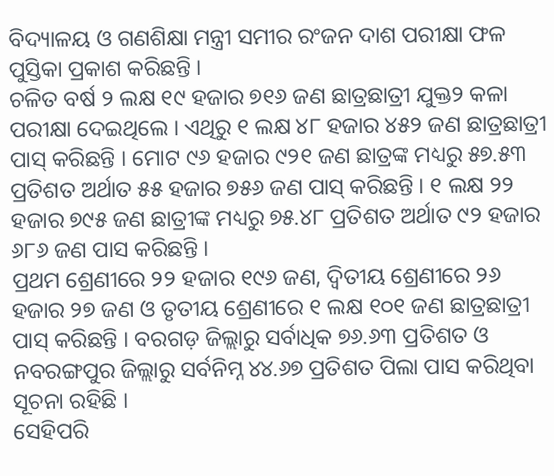ବିଦ୍ୟାଳୟ ଓ ଗଣଶିକ୍ଷା ମନ୍ତ୍ରୀ ସମୀର ରଂଜନ ଦାଶ ପରୀକ୍ଷା ଫଳ ପୁସ୍ତିକା ପ୍ରକାଶ କରିଛନ୍ତି ।
ଚଳିତ ବର୍ଷ ୨ ଲକ୍ଷ ୧୯ ହଜାର ୭୧୬ ଜଣ ଛାତ୍ରଛାତ୍ରୀ ଯୁକ୍ତ୨ କଳା ପରୀକ୍ଷା ଦେଇଥିଲେ । ଏଥିରୁ ୧ ଲକ୍ଷ ୪୮ ହଜାର ୪୫୨ ଜଣ ଛାତ୍ରଛାତ୍ରୀ ପାସ୍ କରିଛନ୍ତି । ମୋଟ ୯୬ ହଜାର ୯୨୧ ଜଣ ଛାତ୍ରଙ୍କ ମଧ୍ୟରୁ ୫୭.୫୩ ପ୍ରତିଶତ ଅର୍ଥାତ ୫୫ ହଜାର ୭୫୬ ଜଣ ପାସ୍ କରିଛନ୍ତି । ୧ ଲକ୍ଷ ୨୨ ହଜାର ୭୯୫ ଜଣ ଛାତ୍ରୀଙ୍କ ମଧ୍ୟରୁ ୭୫.୪୮ ପ୍ରତିଶତ ଅର୍ଥାତ ୯୨ ହଜାର ୬୮୬ ଜଣ ପାସ କରିଛନ୍ତି ।
ପ୍ରଥମ ଶ୍ରେଣୀରେ ୨୨ ହଜାର ୧୯୬ ଜଣ, ଦ୍ୱିତୀୟ ଶ୍ରେଣୀରେ ୨୬ ହଜାର ୨୭ ଜଣ ଓ ତୃତୀୟ ଶ୍ରେଣୀରେ ୧ ଲକ୍ଷ ୧୦୧ ଜଣ ଛାତ୍ରଛାତ୍ରୀ ପାସ୍ କରିଛନ୍ତି । ବରଗଡ଼ ଜିଲ୍ଲାରୁ ସର୍ବାଧିକ ୭୬.୬୩ ପ୍ରତିଶତ ଓ ନବରଙ୍ଗପୁର ଜିଲ୍ଲାରୁ ସର୍ବନିମ୍ନ ୪୪.୬୭ ପ୍ରତିଶତ ପିଲା ପାସ କରିଥିବା ସୂଚନା ରହିଛି ।
ସେହିପରି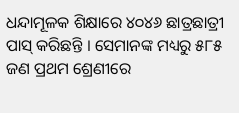ଧନ୍ଦାମୂଳକ ଶିକ୍ଷାରେ ୪୦୪୬ ଛାତ୍ରଛାତ୍ରୀ ପାସ୍ କରିଛନ୍ତି । ସେମାନଙ୍କ ମଧ୍ୟରୁ ୫୮୫ ଜଣ ପ୍ରଥମ ଶ୍ରେଣୀରେ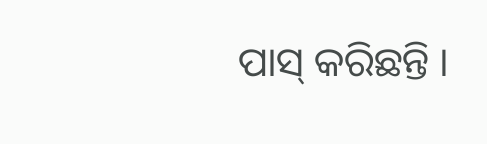ପାସ୍ କରିଛନ୍ତି ।